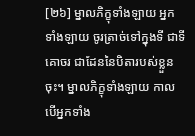[២៦] ម្នាលភិក្ខុទាំងឡាយ អ្នកទាំងឡាយ ចូរត្រាច់ទៅក្នុងទី ជាទីគោចរ ជាដែននៃបិតារបស់ខ្លួនចុះ។ ម្នាលភិក្ខុទាំងឡាយ កាលបើអ្នកទាំង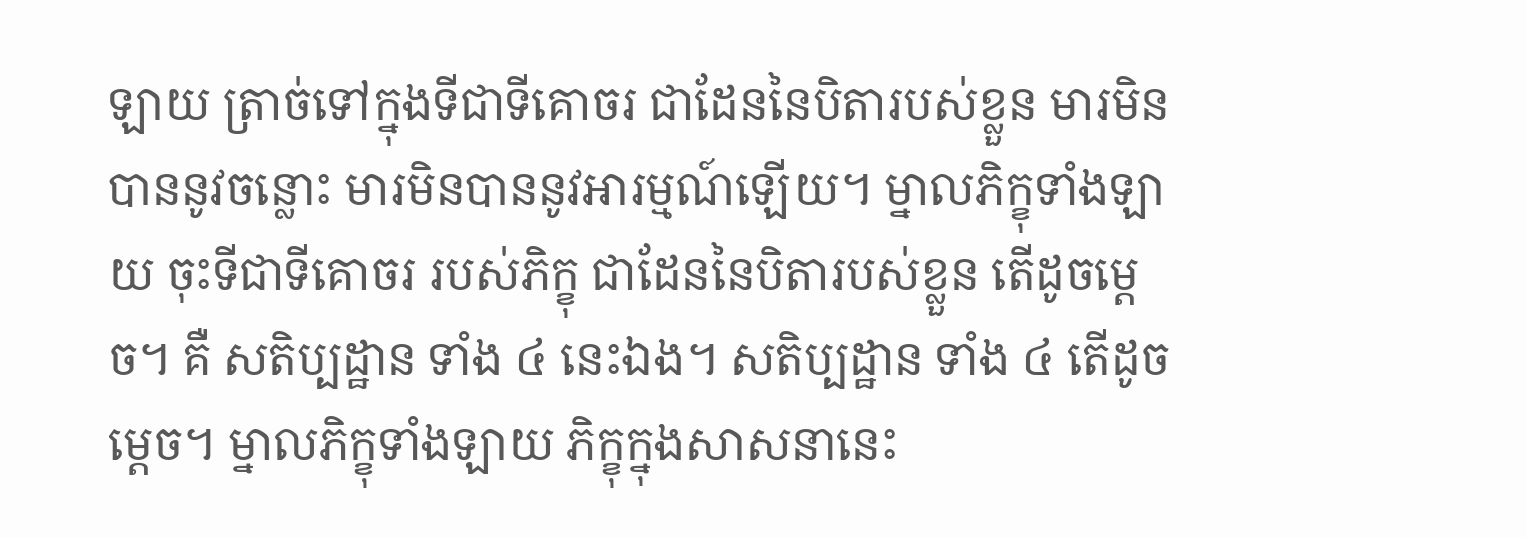ឡាយ ត្រាច់ទៅក្នុងទីជាទីគោចរ ជាដែននៃបិតារបស់ខ្លួន មារមិនបាននូវចន្លោះ មារមិនបាននូវអារម្មណ៍ឡើយ។ ម្នាលភិក្ខុទាំងឡាយ ចុះទីជាទីគោចរ របស់ភិក្ខុ ជាដែននៃបិតារបស់ខ្លួន តើដូចម្តេច។ គឺ សតិប្បដ្ឋាន ទាំង ៤ នេះឯង។ សតិប្បដ្ឋាន ទាំង ៤ តើដូចម្តេច។ ម្នាលភិក្ខុទាំងឡាយ ភិក្ខុក្នុងសាសនានេះ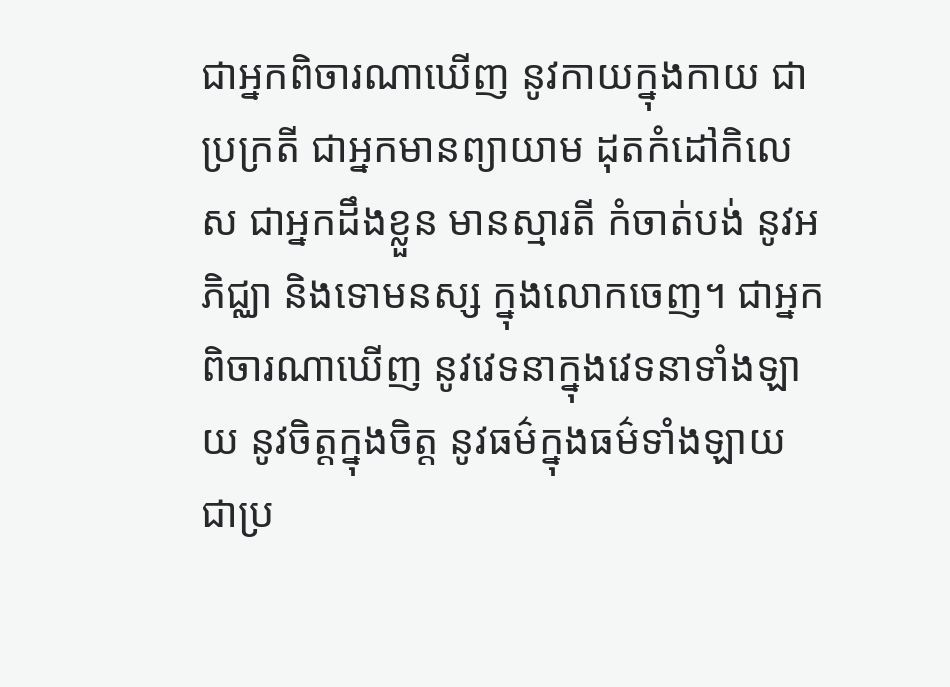ជាអ្នកពិចារណាឃើញ នូវកាយក្នុងកាយ ជាប្រក្រតី ជាអ្នកមានព្យាយាម ដុតកំដៅកិលេស ជាអ្នកដឹងខ្លួន មានស្មារតី កំចាត់បង់ នូវអភិជ្ឈា និងទោមនស្ស ក្នុងលោកចេញ។ ជាអ្នកពិចារណាឃើញ នូវវេទនាក្នុងវេទនាទាំងឡាយ នូវចិត្តក្នុងចិត្ត នូវធម៌ក្នុងធម៌ទាំងឡាយ ជាប្រ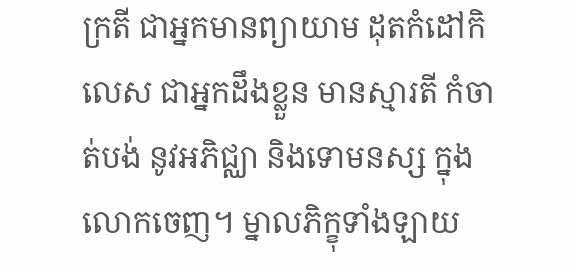ក្រតី ជាអ្នកមានព្យាយាម ដុតកំដៅកិលេស ជាអ្នកដឹងខ្លួន មានស្មារតី កំចាត់បង់ នូវអភិជ្ឈា និងទោមនស្ស ក្នុងលោកចេញ។ ម្នាលភិក្ខុទាំងឡាយ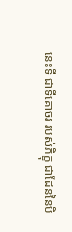នេះទី ជាទីគោចរ របស់ភិក្ខុ ជាដែននៃបិ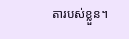តារបស់ខ្លួន។